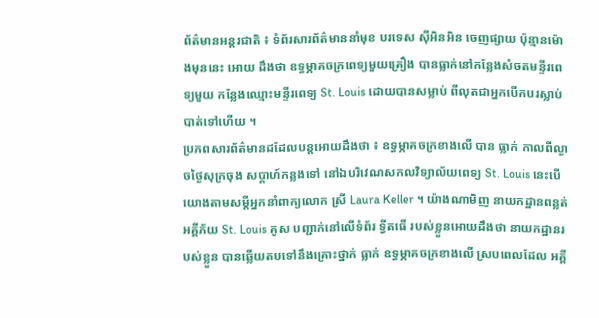ព័ត៌មានអន្តរជាតិ ៖ ទំព័រសារព័ត៌មាននាំមុខ បរទេស ស៊ីអិនអិន ចេញផ្សាយ ប៉ុន្មានម៉ោងមុននេះ អោយ ដឹងថា ឧទ្ធម្ភាគចក្រពេទ្យមួយគ្រឿង បានធ្លាក់នៅកន្លែងសំចតមន្ទីរពេទ្យមួយ កន្លែងឈ្មោះមន្ទីរពេទ្យ St. Louis ដោយបានសម្លាប់ ពីលុតជាអ្នកបើកបរស្លាប់បាត់ទៅហើយ ។
ប្រភពសារព័ត៌មានដដែលបន្តអោយដឹងថា ៖ ឧទ្ធម្ភាគចក្រខាងលើ បាន ធ្លាក់ កាលពីល្ងាចថ្ងៃសុក្រចុង សប្តាហ៍កន្លងទៅ នៅឯបរិវេណសកលវិទ្យាល័យពេទ្យ St. Louis នេះបើយោងតាមសម្តីអ្នកនាំពាក្យលោក ស្រី Laura Keller ។ យ៉ាងណាមិញ នាយកដ្ឋានពន្លត់អគ្គីភ័យ St. Louis គូស បញ្ជាក់នៅលើទំព័រ ទ្វីតធើ របស់ខ្លួនអោយដឹងថា នាយកដ្ឋានរបស់ខ្លួន បានឆ្លើយតបទៅនឹងគ្រោះថ្នាក់ ធ្លាក់ ឧទ្ធម្ភាគចក្រខាងលើ ស្របពេលដែល អគ្គី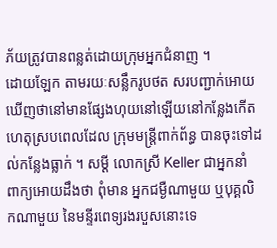ភ័យត្រូវបានពន្លត់ដោយក្រុមអ្នកជំនាញ ។
ដោយឡែក តាមរយៈសន្លឹករូបថត សរបញ្ជាក់អោយឃើញថានៅមានផ្សែងហុយនៅឡើយនៅកន្លែងកើត ហេតុស្របពេលដែល ក្រុមមន្រ្តីពាក់ព័ន្ធ បានចុះទៅដល់កន្លែងធ្លាក់ ។ សម្តី លោកស្រី Keller ជាអ្នកនាំ ពាក្យអោយដឹងថា ពុំមាន អ្នកជម្ងឺណាមួយ ឬបុគ្គលិកណាមួយ នៃមន្ទីរពេទ្យរងរបួសនោះទេ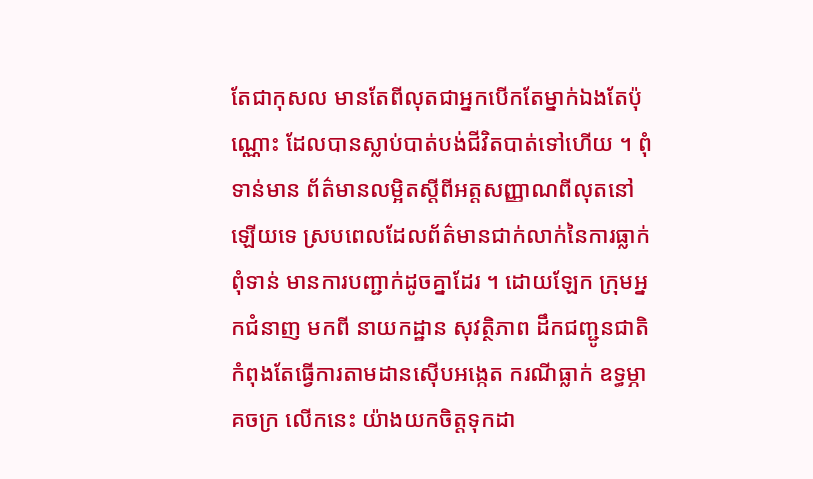តែជាកុសល មានតែពីលុតជាអ្នកបើកតែម្នាក់ឯងតែប៉ុណ្ណោះ ដែលបានស្លាប់បាត់បង់ជីវិតបាត់ទៅហើយ ។ ពុំទាន់មាន ព័ត៌មានលម្អិតស្តីពីអត្តសញ្ញាណពីលុតនៅឡើយទេ ស្របពេលដែលព័ត៌មានជាក់លាក់នៃការធ្លាក់ពុំទាន់ មានការបញ្ជាក់ដូចគ្នាដែរ ។ ដោយឡែក ក្រុមអ្នកជំនាញ មកពី នាយកដ្ឋាន សុវត្ថិភាព ដឹកជញ្ជូនជាតិ កំពុងតែធ្វើការតាមដានស៊ើបអង្កេត ករណីធ្លាក់ ឧទ្ធម្ភាគចក្រ លើកនេះ យ៉ាងយកចិត្តទុកដា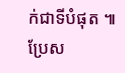ក់ជាទីបំផុត ៕
ប្រែស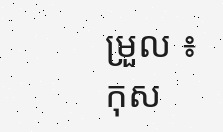ម្រួល ៖ កុស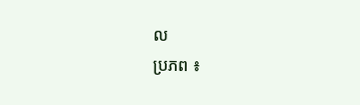ល
ប្រភព ៖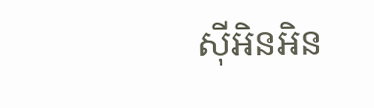ស៊ីអិនអិន